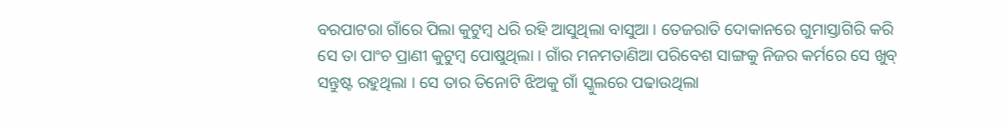ବରପାଟରା ଗାଁରେ ପିଲା କୁଟୁମ୍ବ ଧରି ରହି ଆସୁଥିଲା ବାସୁଆ । ତେଜରାତି ଦୋକାନରେ ଗୁମାସ୍ତାଗିରି କରି ସେ ତା ପାଂଚ ପ୍ରାଣୀ କୁଟୁମ୍ବ ପୋଷୁଥିଲା । ଗାଁର ମନମତାଣିଆ ପରିବେଶ ସାଙ୍ଗକୁ ନିଜର କର୍ମରେ ସେ ଖୁବ୍ ସନ୍ତୁଷ୍ଟ ରହୁଥିଲା । ସେ ତାର ତିନୋଟି ଝିଅକୁ ଗାଁ ସ୍କୁଲରେ ପଢାଉଥିଲା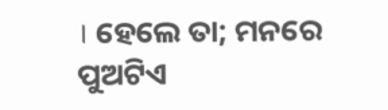। ହେଲେ ତା; ମନରେ ପୁଅଟିଏ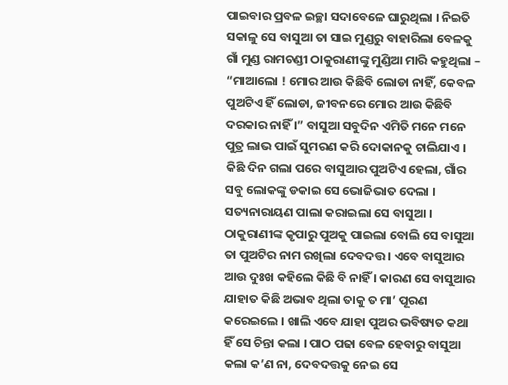ପାଇବାର ପ୍ରବଳ ଇଚ୍ଛା ସଦାବେଳେ ଘାରୁଥିଲା । ନିଇତି ସକାଳୁ ସେ ବାସୁଆ ତା ସାଇ ମୁଣ୍ଡରୁ ବାହାରିଲା ବେଳକୁ ଗାଁ ମୁଣ୍ଡ ରାମଚଣ୍ଡୀ ଠାକୁରାଣୀଙ୍କୁ ମୁଣ୍ଡିଆ ମାରି କହୁଥିଲା – “ମାଆଲୋ ! ମୋର ଆଉ କିଛିବି ଲୋଡା ନାହିଁ, କେବଳ ପୁଅଟିଏ ହିଁ ଲୋଡା, ଜୀବନରେ ମୋର ଆଉ କିଛିବି ଦରକାର ନାହିଁ ।” ବାସୁଆ ସବୁଦିନ ଏମିତି ମନେ ମନେ ପୁତ୍ର ଲାଭ ପାଇଁ ସୁମରଣ କରି ଦୋକାନକୁ ଚାଲିଯାଏ । କିଛି ଦିନ ଗଲା ପରେ ବାସୁଆର ପୁଅଟିଏ ହେଲା, ଗାଁର ସବୁ ଲୋକଙ୍କୁ ଡକାଇ ସେ ଭୋଜିଭାତ ଦେଲା । ସତ୍ୟନାରାୟଣ ପାଲା କରାଇଲା ସେ ବାସୁଆ । ଠାକୁରାଣୀଙ୍କ କୃପାରୁ ପୁଅକୁ ପାଇଲା ବୋଲି ସେ ବାସୁଆ ତା ପୁଅଟିର ନାମ ରଖିଲା ଦେବଦତ୍ତ । ଏବେ ବାସୁଆର ଆଉ ଦୁଃଖ କହିଲେ କିଛି ବି ନାହିଁ । କାରଣ ସେ ବାସୁଆର ଯାହାତ କିଛି ଅଭାବ ଥିଲା ତାକୁ ତ ମା’ ପୂରଣ କରେଇଲେ । ଖାଲି ଏବେ ଯାହା ପୁଅର ଭବିଷ୍ୟତ କଥା ହିଁ ସେ ଚିନ୍ତା କଲା । ପାଠ ପଢା ବେଳ ହେବାରୁ ବାସୁଆ କଲା କ’ଣ ନା, ଦେବଦତ୍ତକୁ ନେଇ ସେ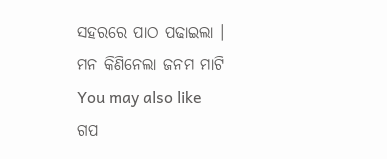ସହରରେ ପାଠ ପଢାଇଲା ।
ମନ କିଣିନେଲା ଜନମ ମାଟି
You may also like
ଗପ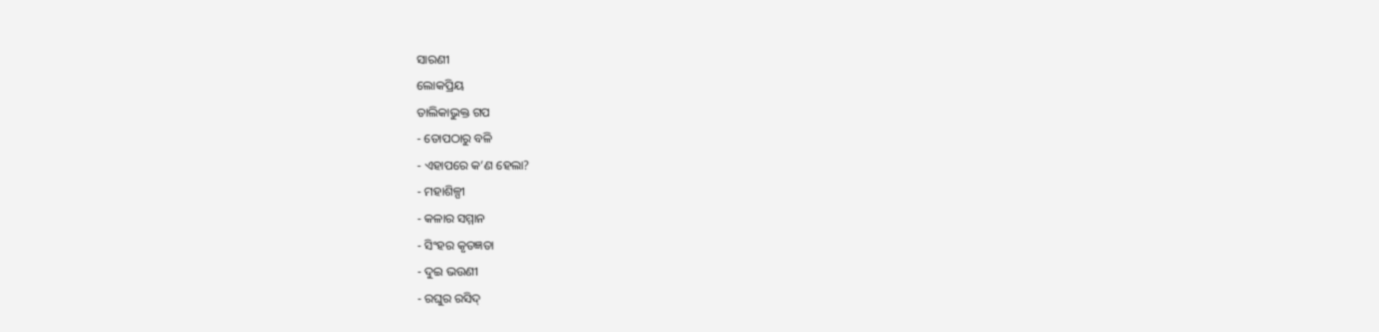ସାରଣୀ
ଲୋକପ୍ରିୟ
ତାଲିକାଭୁକ୍ତ ଗପ
- ତୋପଠାରୁ ବଳି
- ଏହାପରେ କ’ଣ ହେଲା?
- ମହାଶିଳ୍ପୀ
- କଳାର ସମ୍ମାନ
- ସିଂହର କୃତଜ୍ଞତା
- ଦୁଇ ଭଉଣୀ
- ରଘୁର ରସିଦ୍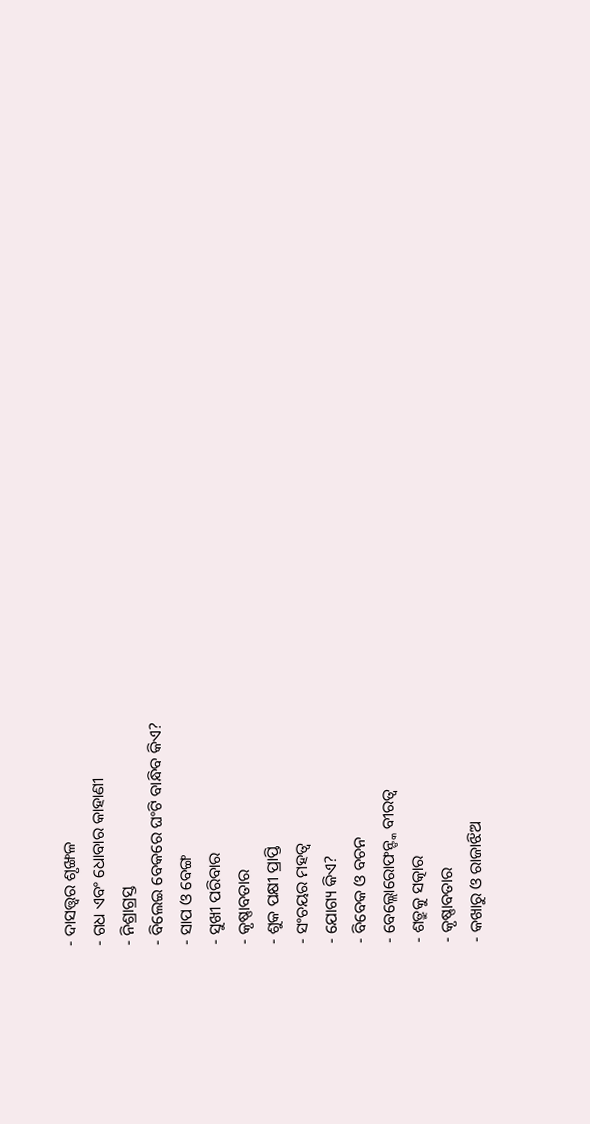- ଦାସତ୍ତ୍ଵର ଶୃଙ୍ଖଳ
- ଗଧ ଏବଂ ଧୋବାର କାହାଣୀ
- ନିଶ୍ରାଗ୍ରସ୍ତ
- ବିଲେଇ ବେକରେ ଘଂଟି ବାନ୍ଧିବ କିଏ?
- ସାପ ଓ ବେଙ୍ଗ
- ସୁଖୀ ପରିବାର
- କୃଷ୍ଣାବତାର
- ଶୁକ ପକ୍ଷୀ ପ୍ରାପ୍ତି
- ସଂଚୟର ମହତ୍ୱ
- ଯୋଗ୍ୟ କିଏ?
- ବିବେକ ଓ ବଚନ
- ବେଲ୍ଲୋରୋଫନ୍ଙ୍କ ବୀରତ୍ୱ
- ଶତ୍ରୁକୁ ସତ୍କାର
- କୃଷ୍ଣାବତାର
- କଖାରୁ ଓ ରାଜାଝିଅ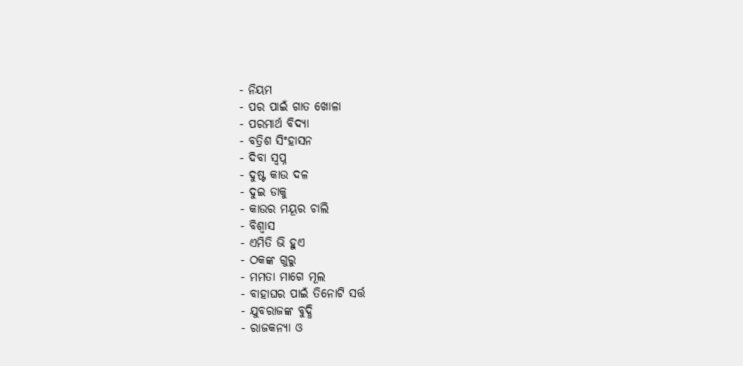- ନିୟମ
- ପର ପାଇଁ ଗାତ ଖୋଳା
- ପରମାର୍ଥ ବିଦ୍ୟା
- ବତ୍ରିଶ ସିଂହାସନ
- ଦିବା ସ୍ୱପ୍ନ
- ଦୁଷ୍ଟ କାଉ ଦଳ
- ଦୁଇ ଡାକୁ
- କାଉର ମୟୂର ଚାଲି
- ବିଶ୍ୱାସ
- ଏମିତି ଭି ହୁଏ
- ଠକଙ୍କ ଗୁରୁ
- ମମତା ମାଗେ ମୂଲ
- ବାହାଘର ପାଇଁ ତିନୋଟି ସର୍ତ୍ତ
- ଯୁବରାଜଙ୍କ ବୁଦ୍ଧି
- ରାଜକନ୍ୟା ଓ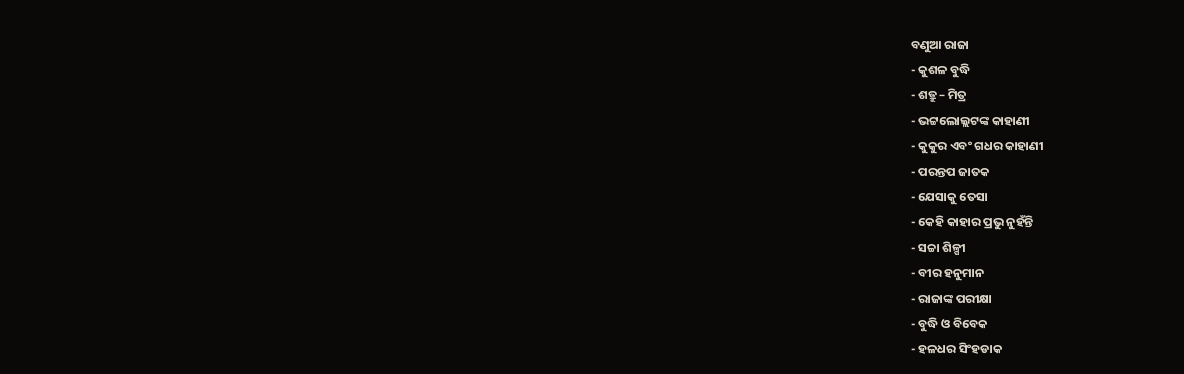ବଣୁଆ ରାଜା
- କୁଶଳ ବୁଦ୍ଧି
- ଶତ୍ରୁ – ମିତ୍ର
- ଭଟ୍ଟଲୋଲ୍ଲଟଙ୍କ କାହାଣୀ
- କୁକୁର ଏବଂ ଗଧର କାହାଣୀ
- ପରନ୍ତପ ଜାତକ
- ଯେସାକୁ ତେସା
- କେହି କାହାର ପ୍ରଭୁ ନୁହଁନ୍ତି
- ସଚ୍ଚା ଶିଳ୍ପୀ
- ବୀର ହନୁମାନ
- ରାଜାଙ୍କ ପରୀକ୍ଷା
- ବୁଦ୍ଧି ଓ ବିବେକ
- ହଳଧର ସିଂହଡାକ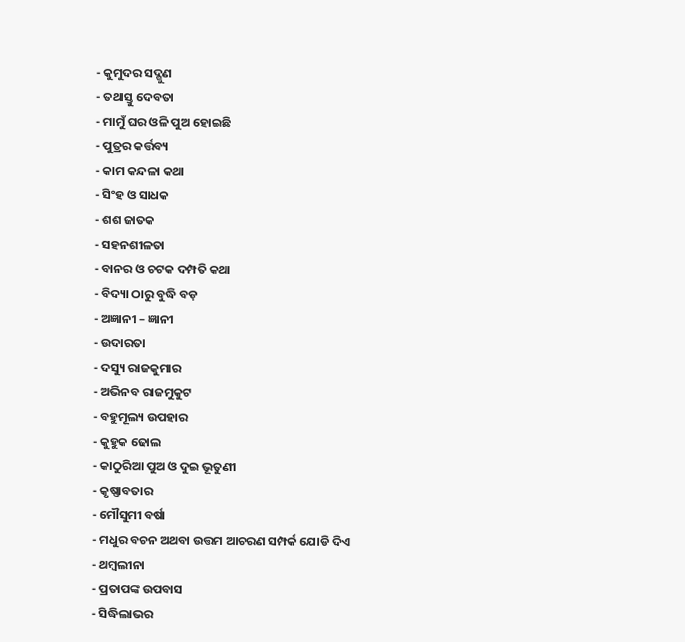- କୁମୁଦର ସଦ୍ଗୁଣ
- ତଥାସ୍ତୁ ଦେବତା
- ମାମୁଁ ଘର ଓଳି ପୁଅ ହୋଇଛି
- ପୁତ୍ରର କର୍ତ୍ତବ୍ୟ
- କାମ କନ୍ଦଳା କଥା
- ସିଂହ ଓ ସାଧକ
- ଶଶ ଜାତକ
- ସହନଶୀଳତା
- ବାନର ଓ ଚଟକ ଦମ୍ପତି କଥା
- ବିଦ୍ୟା ଠାରୁ ବୁଦ୍ଧି ବଡ଼
- ଅଜ୍ଞାନୀ – ଜ୍ଞାନୀ
- ଉଦାରତା
- ଦସ୍ୟୁ ରାଜକୁମାର
- ଅଭିନବ ରାଜମୁକୁଟ
- ବହୁମୂଲ୍ୟ ଉପହାର
- କୁହୁକ ଢୋଲ
- କାଠୁରିଆ ପୁଅ ଓ ଦୁଇ ଭୂତୁଣୀ
- କୃଷ୍ଣାବତାର
- ମୌସୁମୀ ବର୍ଷା
- ମଧୁର ବଚନ ଅଥବା ଉତ୍ତମ ଆଚରଣ ସମ୍ପର୍କ ଯୋଡି ଦିଏ
- ଥମ୍ବଲୀନା
- ପ୍ରତାପଙ୍କ ଉପବାସ
- ସିଦ୍ଧିଲାଭର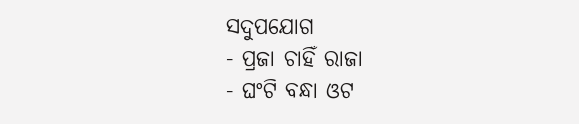ସଦୁପଯୋଗ
- ପ୍ରଜା ଚାହିଁ ରାଜା
- ଘଂଟି ବନ୍ଧା ଓଟ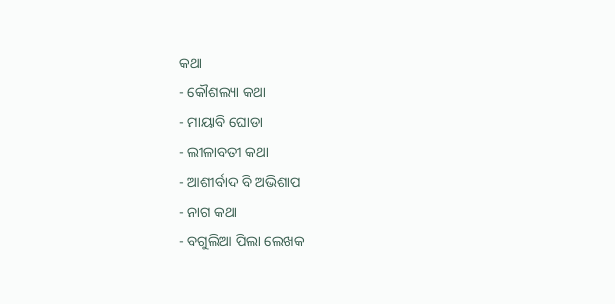କଥା
- କୌଶଲ୍ୟା କଥା
- ମାୟାବି ଘୋଡା
- ଲୀଳାବତୀ କଥା
- ଆଶୀର୍ବାଦ ବି ଅଭିଶାପ
- ନାଗ କଥା
- ବଗୁଲିଆ ପିଲା ଲେଖକ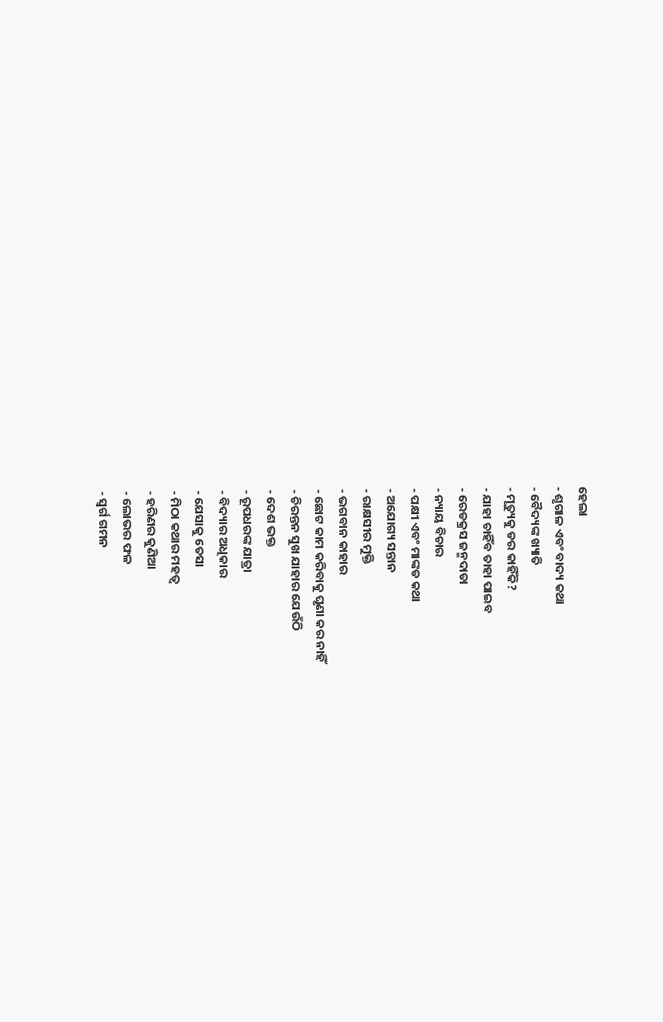ହେଲା
- ଶୃଗାଳ ଏବଂ ବାଦ୍ୟ କଥା
- ବୈଦ୍ୟଙ୍କ ଖ୍ୟାତି
- ମୃତ୍ୟୁକୁ ଡର କାହିଁକି?
- ଯାହା ଚାହିଁବ ତାହା ପାଇବ
- ରେଡକ୍ରସ ଜନ୍ମଦାତା
- ନ୍ୟାୟ ବିଚାର
- ପକ୍ଷୀ ଏବଂ ମାଙ୍କଡ କଥା
- ଅଯୋଗ୍ୟ ସନ୍ତାନ
- ରାକ୍ଷସୀର ମୁକ୍ତି
- ଭଗବାନ କାହାର
- ଛୋଟ କାମ କରିବାକୁ ଘୃଣା କର ନାହିଁ
- ଚିରନ୍ତନ ସୁଖ ଯାହାର ଯେଉଁଠି
- ଦେଶ ଭକ୍ତ
- ରୂପଧରଙ୍କ ଯାତ୍ରା
- ବିଦ୍ୟାର ଅଧିକାର
- ଯେସାକୁ ତେସା
- ମିଠା କଥାର ମହତ୍ୱ
- ହରିଣର କୁଣିଆ
- ଲୋଭର ଫଳ
- ସ୍ୱର୍ଗ ଗମନ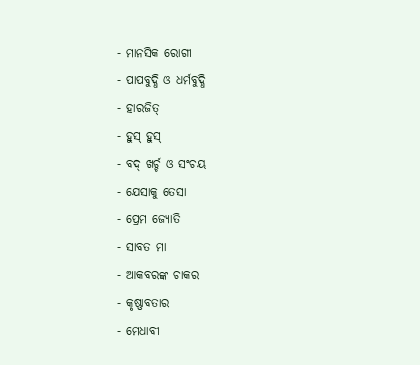- ମାନସିକ ରୋଗୀ
- ପାପବୁଦ୍ଧି ଓ ଧର୍ମବୁଦ୍ଧି
- ହାରଜିତ୍
- ହୁସ୍ ହୁସ୍
- ବଦ୍ ଖର୍ଚ୍ଚ ଓ ସଂଚୟ
- ଯେସାକୁ ତେସା
- ପ୍ରେମ ଜ୍ୟୋତି
- ସାବତ ମା
- ଆକବରଙ୍କ ଚାକର
- କୃଷ୍ଣାବତାର
- ମେଧାବୀ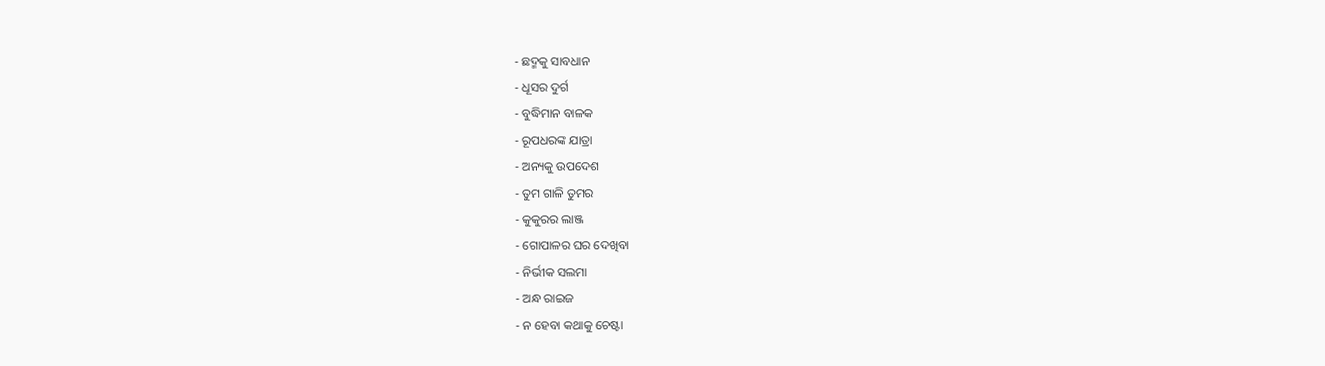- ଛଦ୍ମକୁ ସାବଧାନ
- ଧୂସର ଦୁର୍ଗ
- ବୁଦ୍ଧିମାନ ବାଳକ
- ରୂପଧରଙ୍କ ଯାତ୍ରା
- ଅନ୍ୟକୁ ଉପଦେଶ
- ତୁମ ଗାଳି ତୁମର
- କୁକୁରର ଲାଞ୍ଜ
- ଗୋପାଳର ଘର ଦେଖିବା
- ନିର୍ଭୀକ ସଲମା
- ଅନ୍ଧ ରାଇଜ
- ନ ହେବା କଥାକୁ ଚେଷ୍ଟା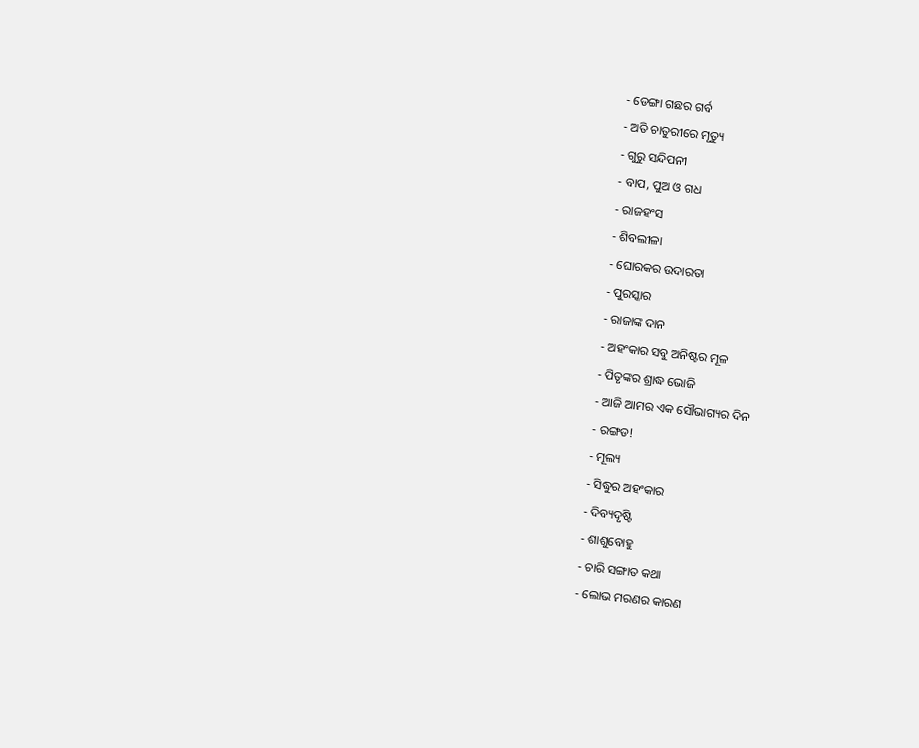- ଡେଙ୍ଗା ଗଛର ଗର୍ବ
- ଅତି ଚାତୁରୀରେ ମୃତ୍ୟୁ
- ଗୁରୁ ସନ୍ଦିପନୀ
- ବାପ, ପୁଅ ଓ ଗଧ
- ରାଜହଂସ
- ଶିବଲୀଳା
- ଘୋରକର ଉଦାରତା
- ପୁରସ୍କାର
- ରାଜାଙ୍କ ଦାନ
- ଅହଂକାର ସବୁ ଅନିଷ୍ଟର ମୂଳ
- ପିତୃଙ୍କର ଶ୍ରାଦ୍ଧ ଭୋଜି
- ଆଜି ଆମର ଏକ ସୌଭାଗ୍ୟର ଦିନ
- ରଙ୍ଗଡ!
- ମୂଲ୍ୟ
- ସିଦ୍ଧୁର ଅହଂକାର
- ଦିବ୍ୟଦୃଷ୍ଟି
- ଶାଶୁବୋହୁ
- ଚାରି ସଙ୍ଗାତ କଥା
- ଲୋଭ ମରଣର କାରଣ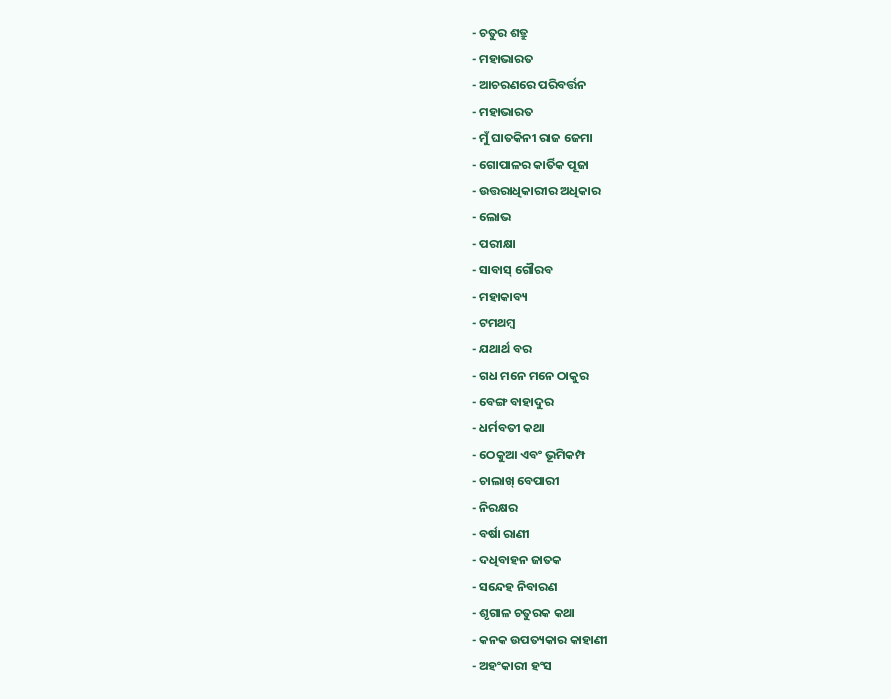- ଚତୁର ଶତ୍ରୁ
- ମହାଭାରତ
- ଆଚରଣରେ ପରିବର୍ତ୍ତନ
- ମହାଭାରତ
- ମୁଁ ଘାତକିନୀ ରାଜ ଜେମା
- ଗୋପାଳର କାର୍ତିକ ପୂଜା
- ଉତ୍ତରାଧିକାରୀର ଅଧିକାର
- ଲୋଭ
- ପରୀକ୍ଷା
- ସାବାସ୍ ଗୌରବ
- ମହାକାବ୍ୟ
- ଟମଥମ୍ବ
- ଯଥାର୍ଥ ବର
- ଗଧ ମନେ ମନେ ଠାକୁର
- ବେଙ୍ଗ ବାହାଦୁର
- ଧର୍ମବତୀ କଥା
- ଠେକୁଆ ଏବଂ ଭୂମିକମ୍ପ
- ଚାଲାଖ୍ ବେପାରୀ
- ନିରକ୍ଷର
- ବର୍ଷା ରାଣୀ
- ଦଧିବାହନ ଜାତକ
- ସନ୍ଦେହ ନିବାରଣ
- ଶୃଗାଳ ଚତୁରକ କଥା
- କନକ ଉପତ୍ୟକାର କାହାଣୀ
- ଅହଂକାରୀ ହଂସ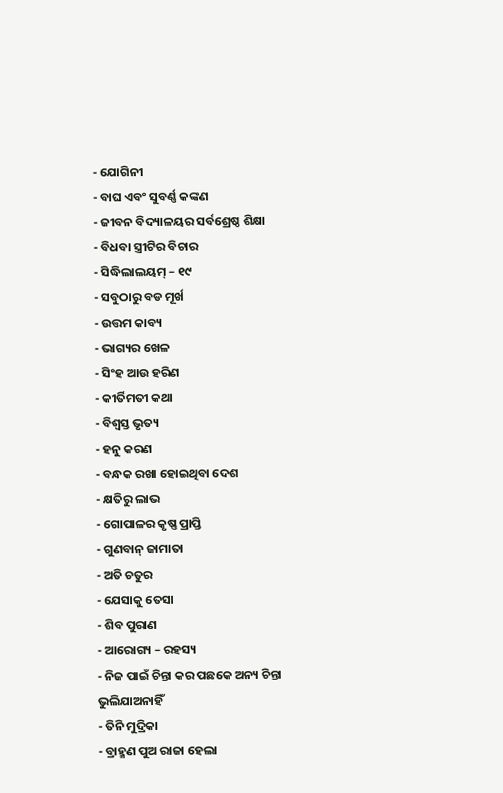- ଯୋଗିନୀ
- ବାଘ ଏବଂ ସୁବର୍ଣ୍ଣ କଙ୍କଣ
- ଜୀବନ ବିଦ୍ୟାଳୟର ସର୍ବଶ୍ରେଷ୍ଠ ଶିକ୍ଷା
- ବିଧବା ସ୍ତ୍ରୀଟିର ବିଚାର
- ସିଦ୍ଧିଲାଲୟମ୍ – ୧୯
- ସବୁଠାରୁ ବଡ ମୂର୍ଖ
- ଉତ୍ତମ କାବ୍ୟ
- ଭାଗ୍ୟର ଖେଳ
- ସିଂହ ଆଉ ହରିଣ
- କୀର୍ତିମତୀ କଥା
- ବିଶ୍ୱସ୍ତ ଭୃତ୍ୟ
- ହନୁ କରଣ
- ବନ୍ଧକ ରଖା ହୋଇଥିବା ଦେଶ
- କ୍ଷତିରୁ ଲାଭ
- ଗୋପାଳର କୃଷ୍ଣ ପ୍ରାପ୍ତି
- ଗୁଣବାନ୍ ଜାମାତା
- ଅତି ଚତୁର
- ଯେସାକୁ ତେସା
- ଶିବ ପୁରାଣ
- ଆରୋଗ୍ୟ – ରହସ୍ୟ
- ନିଜ ପାଇଁ ଚିନ୍ତା କର ପଛକେ ଅନ୍ୟ ଚିନ୍ତା ଭୁଲିଯାଅନାହିଁ
- ତିନି ମୁଦ୍ରିକା
- ବ୍ରାହ୍ମଣ ପୁଅ ରାଜା ହେଲା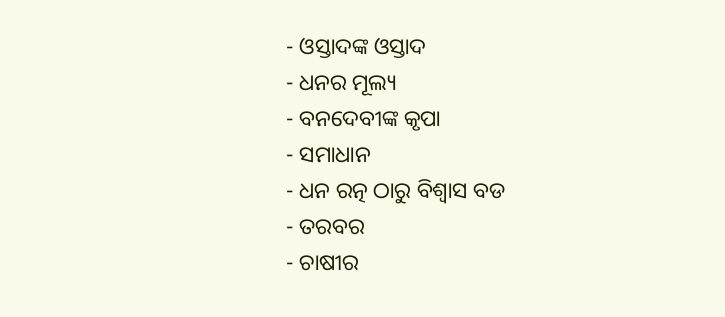- ଓସ୍ତାଦଙ୍କ ଓସ୍ତାଦ
- ଧନର ମୂଲ୍ୟ
- ବନଦେବୀଙ୍କ କୃପା
- ସମାଧାନ
- ଧନ ରତ୍ନ ଠାରୁ ବିଶ୍ୱାସ ବଡ
- ତରବର
- ଚାଷୀର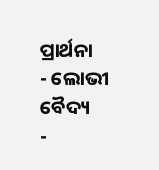ପ୍ରାର୍ଥନା
- ଲୋଭୀ ବୈଦ୍ୟ
-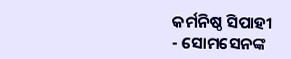କର୍ମନିଷ୍ଠ ସିପାହୀ
- ସୋମସେନଙ୍କ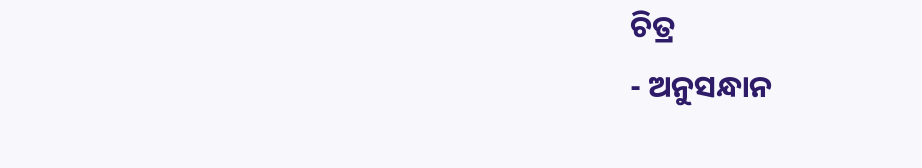ଚିତ୍ର
- ଅନୁସନ୍ଧାନ